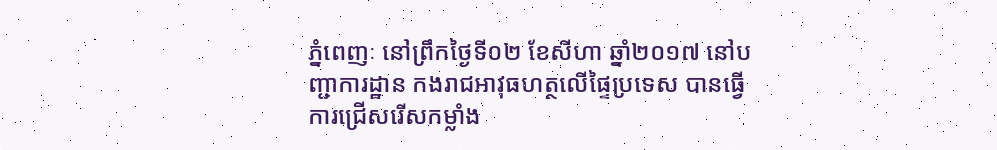ភ្នំពេញៈ នៅព្រឹកថ្ងៃទី០២ ខែសីហា ឆ្នាំ២០១៧ នៅបញ្ជាការដ្ឋាន កងរាជអាវុធហត្ថលើផ្ទៃប្រទេស បានធ្វើការជ្រើសរើសកម្លាំង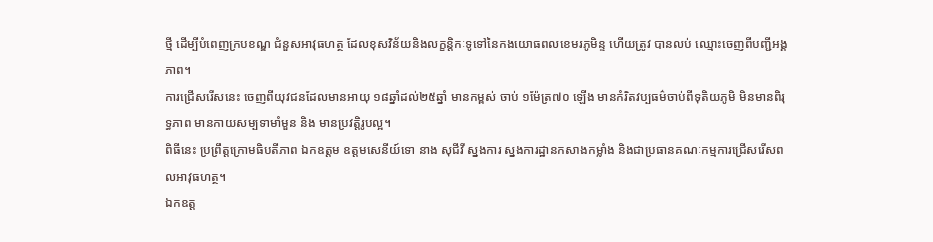ថ្មី ដើម្បីបំពេញក្របខណ្ឌ ជំនួសអាវុធហត្ថ ដែលខុសវិន័យនិងលក្ខន្តិកៈទូទៅនៃកងយោធពលខេមរភូមិន្ទ ហើយត្រូវ បានលប់ ឈ្មោះចេញពីបញ្ជីអង្គភាព។
ការជ្រើសរើសនេះ ចេញពីយុវជនដែលមានអាយុ ១៨ឆ្នាំដល់២៥ឆ្នាំ មានកម្ពស់ ចាប់ ១ម៉ែត្រ៧០ ឡើង មានកំរិតវប្បធម៌ចាប់ពីទុតិយភូមិ មិនមានពិរុទ្ធភាព មានកាយសម្បទាមាំមួន និង មានប្រវតិ្តរូបល្អ។
ពិធីនេះ ប្រព្រឹត្តក្រោមធិបតីភាព ឯកឧត្តម ឧត្តមសេនីយ៍ទោ នាង សុជីវី ស្នងការ ស្នងការដ្ឋានកសាងកម្លាំង និងជាប្រធានគណៈកម្មការជ្រើសរើសពលអាវុធហត្ថ។
ឯកឧត្ត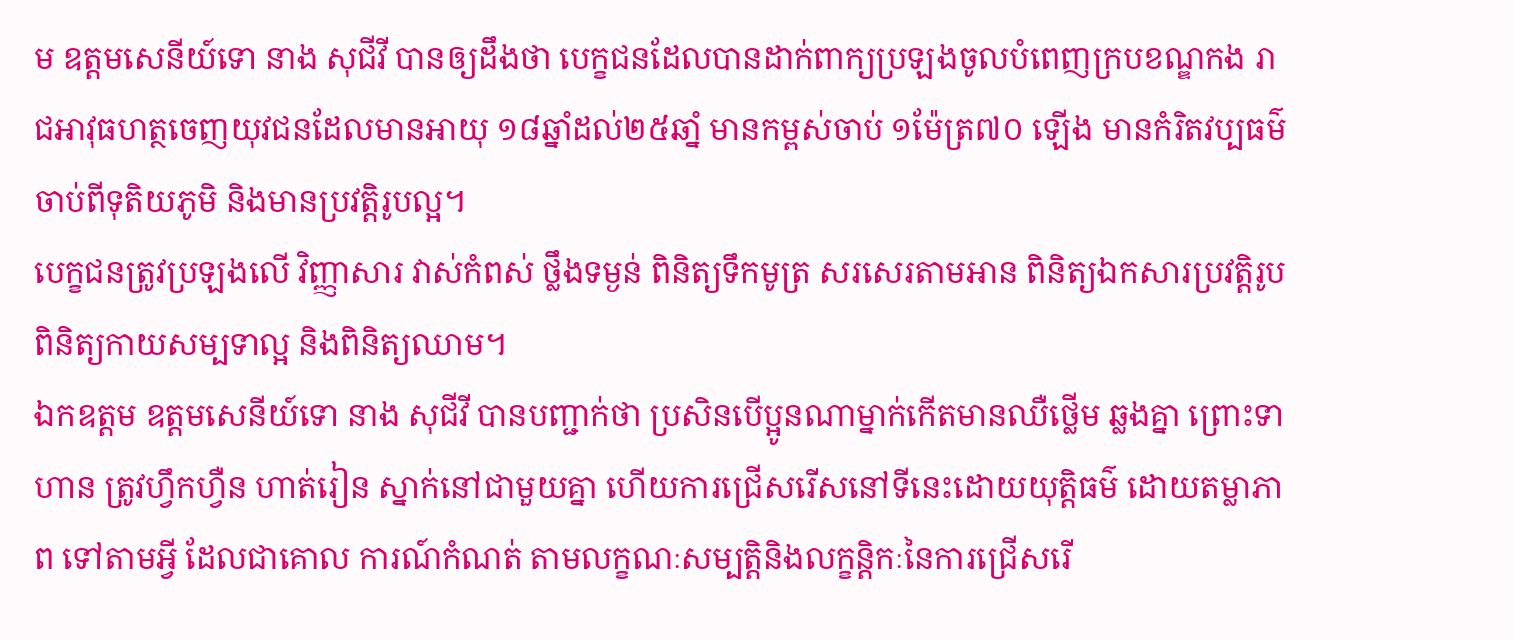ម ឧត្តមសេនីយ៍ទោ នាង សុជីវី បានឲ្យដឹងថា បេក្ខជនដែលបានដាក់ពាក្យប្រឡងចូលបំពេញក្របខណ្ឌកង រាជអាវុធហត្ថចេញយុវជនដែលមានអាយុ ១៨ឆ្នាំដល់២៥ឆាំ្ន មានកម្ពស់ចាប់ ១ម៉ែត្រ៧០ ឡើង មានកំរិតវប្បធម៌ចាប់ពីទុតិយភូមិ និងមានប្រវត្តិរូបល្អ។
បេក្ខជនត្រូវប្រឡងលើ វិញ្ញាសារ វាស់កំពស់ ថ្លឹងទម្ងន់ ពិនិត្យទឹកមូត្រ សរសេរតាមអាន ពិនិត្យឯកសារប្រវត្តិរូប ពិនិត្យកាយសម្បទាល្អ និងពិនិត្យឈាម។
ឯកឧត្តម ឧត្តមសេនីយ៍ទោ នាង សុជីវី បានបញ្ជាក់ថា ប្រសិនបើប្អូនណាម្នាក់កើតមានឈឺថ្លើម ឆ្លងគ្នា ព្រោះទាហាន ត្រូវហ្វឹកហ្វឺន ហាត់រៀន ស្នាក់នៅជាមួយគ្នា ហើយការជ្រើសរើសនៅទីនេះដោយយុត្តិធម៌ ដោយតម្លាភាព ទៅតាមអ្វី ដែលជាគោល ការណ៍កំណត់ តាមលក្ខណៈសម្បត្តិនិងលក្ខន្តិកៈនៃការជ្រើសរើ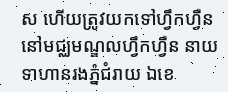ស ហើយត្រូវយកទៅហ្វឹកហ្វឺន នៅមជ្ឈមណ្ឌលហ្វឹកហ្វឺន នាយទាហានរងភ្នំជំរាយ ឯខេ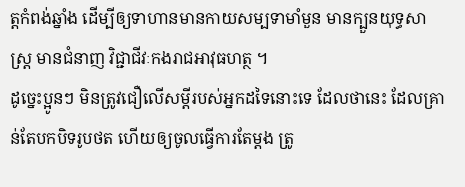ត្តកំពង់ឆ្នាំង ដើម្បីឲ្យទាហានមានកាយសម្បទាមាំមួន មានក្បួនយុទ្ធសាស្ត្រ មានជំនាញ វិជ្ជាជីវៈកងរាជអាវុធហត្ថ ។
ដូច្នេះប្អូនៗ មិនត្រូវជឿលើសម្តីរបស់អ្នកដទៃនោះទេ ដែលថានេះ ដែលគ្រាន់តែបកបិទរូបថត ហើយឲ្យចូលធ្វើការតែម្តង ត្រូ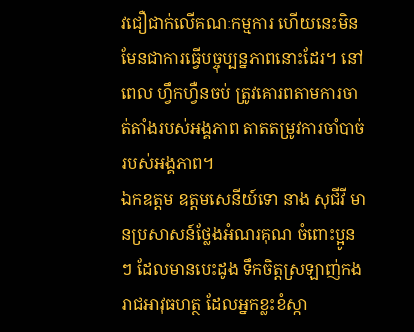វជឿជាក់លើគណៈកម្មការ ហើយនេះមិនមែនជាការធ្វើបច្ចុប្បន្នភាពនោះដែរ។ នៅពេល ហ្វឹកហ្វឺនចប់ ត្រូវគោរពតាមការចាត់តាំងរបស់អង្គភាព តាតតម្រូវការចាំបាច់របស់អង្គភាព។
ឯកឧត្តម ឧត្តមសេនីយ៍ទោ នាង សុជីវី មានប្រសាសន៍ថ្លែងអំណរគុណ ចំពោះប្អូនៗ ដែលមានបេះដូង ទឹកចិត្តស្រឡាញ់កងរាជអាវុធហត្ថ ដែលអ្នកខ្លះខំស្កា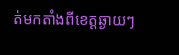ត់មកតាំងពីខេត្តឆ្ងាយៗ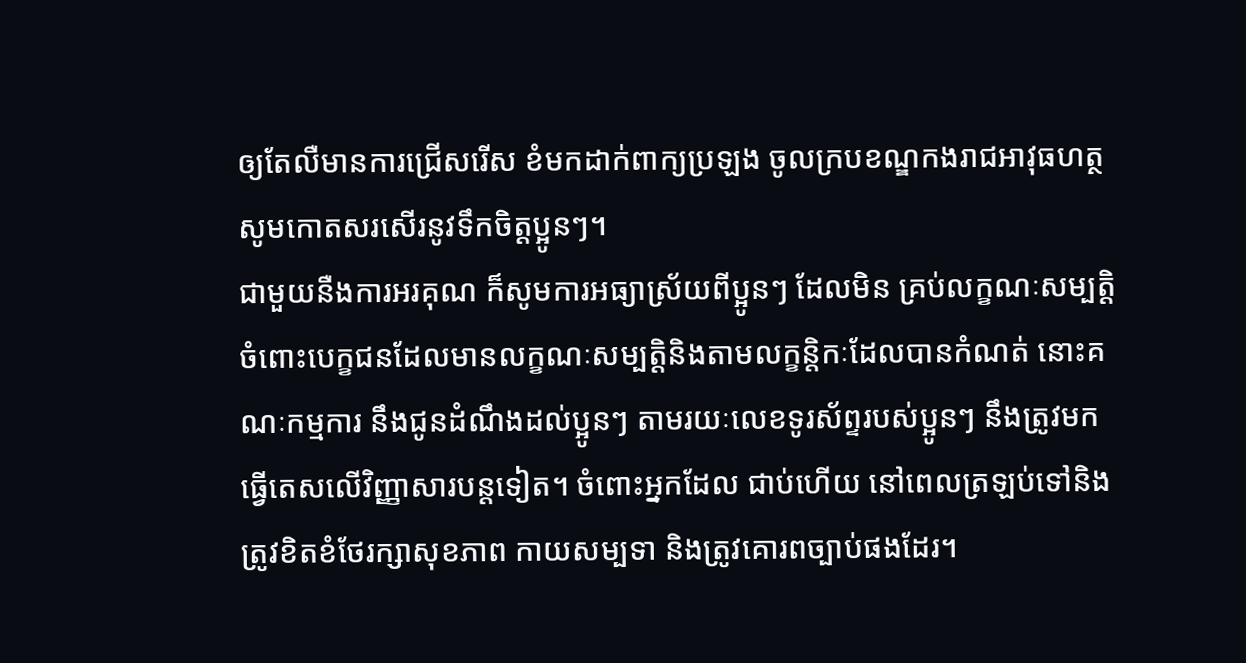ឲ្យតែលឺមានការជ្រើសរើស ខំមកដាក់ពាក្យប្រឡង ចូលក្របខណ្ឌកងរាជអាវុធហត្ថ សូមកោតសរសើរនូវទឹកចិត្តប្អូនៗ។
ជាមួយនឺងការអរគុណ ក៏សូមការអធ្យាស្រ័យពីប្អូនៗ ដែលមិន គ្រប់លក្ខណៈសម្បត្តិ ចំពោះបេក្ខជនដែលមានលក្ខណៈសម្បត្តិនិងតាមលក្ខន្តិកៈដែលបានកំណត់ នោះគណៈកម្មការ នឹងជូនដំណឹងដល់ប្អូនៗ តាមរយៈលេខទូរស័ព្ទរបស់ប្អូនៗ នឹងត្រូវមកធ្វើតេសលើវិញ្ញាសារបន្តទៀត។ ចំពោះអ្នកដែល ជាប់ហើយ នៅពេលត្រឡប់ទៅនិងត្រូវខិតខំថែរក្សាសុខភាព កាយសម្បទា និងត្រូវគោរពច្បាប់ផងដែរ។